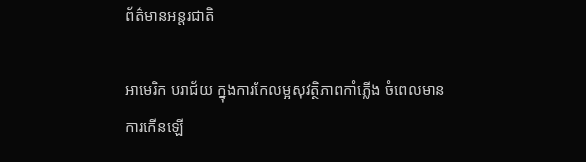ព័ត៌មានអន្តរជាតិ

អាមេរិក បរាជ័យ ក្នុងការកែលម្អសុវត្ថិភាពកាំភ្លើង ចំពេលមានការកើនឡើ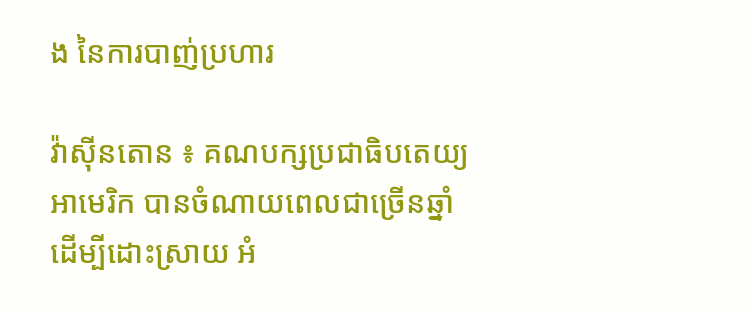ង នៃការបាញ់ប្រហារ

វ៉ាស៊ីនតោន ៖ គណបក្សប្រជាធិបតេយ្យអាមេរិក បានចំណាយពេលជាច្រើនឆ្នាំ ដើម្បីដោះស្រាយ អំ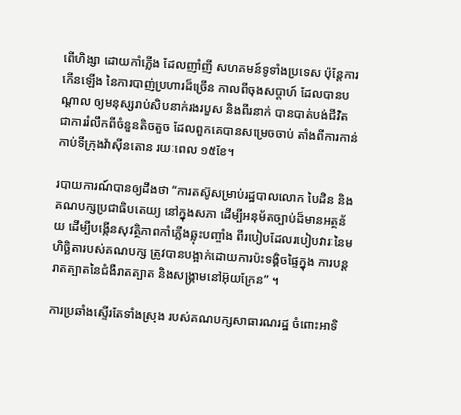ពើហិង្សា ដោយកាំភ្លើង ដែលញាំញី សហគមន៍ទូទាំងប្រទេស ប៉ុន្តែការកើនឡើង នៃការបាញ់ប្រហារដ៏ច្រើន កាលពីចុងសប្តាហ៍ ដែលបានបណ្តាល ឲ្យមនុស្សរាប់សិបនាក់រងរបួស និងពីរនាក់ បានបាត់បង់ជីវិត ជាការរំលឹកពីចំនួនតិចតួច ដែលពួកគេបានសម្រេចចាប់ តាំងពីការកាន់កាប់ទីក្រុងវ៉ាស៊ីនតោន រយៈពេល ១៥ខែ។

របាយការណ៍បានឲ្យដឹងថា “ការតស៊ូសម្រាប់រដ្ឋបាលលោក បៃដិន និងគណបក្សប្រជាធិបតេយ្យ នៅក្នុងសភា ដើម្បីអនុម័តច្បាប់ដ៏មានអត្ថន័យ ដើម្បីបង្កើនសុវត្ថិភាពកាំភ្លើងឆ្លុះបញ្ចាំង ពីរបៀបដែលរបៀបវារៈនៃមហិច្ឆិតារបស់គណបក្ស ត្រូវបានបង្អាក់ដោយការប៉ះទង្គិចផ្ទៃក្នុង ការបន្តរាតត្បាតនៃជំងឺរាតត្បាត និងសង្រ្គាមនៅអ៊ុយក្រែន” ។

ការប្រឆាំងស្ទើរតែទាំងស្រុង របស់គណបក្សសាធារណរដ្ឋ ចំពោះអាទិ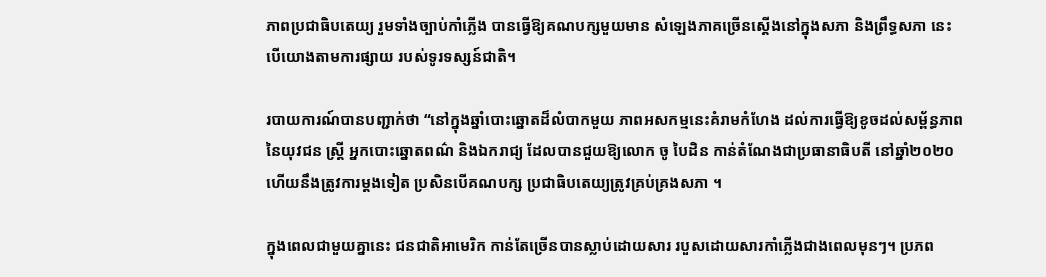ភាពប្រជាធិបតេយ្យ រួមទាំងច្បាប់កាំភ្លើង បានធ្វើឱ្យគណបក្សមួយមាន សំឡេងភាគច្រើនស្តើងនៅក្នុងសភា និងព្រឹទ្ធសភា នេះបើយោងតាមការផ្សាយ របស់ទូរទស្សន៍ជាតិ។

របាយការណ៍បានបញ្ជាក់ថា “នៅក្នុងឆ្នាំបោះឆ្នោតដ៏លំបាកមួយ ភាពអសកម្មនេះគំរាមកំហែង ដល់ការធ្វើឱ្យខូចដល់សម្ព័ន្ធភាពនៃយុវជន ស្ត្រី អ្នកបោះឆ្នោតពណ៌ និងឯករាជ្យ ដែលបានជួយឱ្យលោក ចូ បៃដិន កាន់តំណែងជាប្រធានាធិបតី នៅឆ្នាំ២០២០ ហើយនឹងត្រូវការម្តងទៀត ប្រសិនបើគណបក្ស ប្រជាធិបតេយ្យត្រូវគ្រប់គ្រងសភា ។

ក្នុងពេលជាមួយគ្នានេះ ជនជាតិអាមេរិក កាន់តែច្រើនបានស្លាប់ដោយសារ របួសដោយសារកាំភ្លើងជាងពេលមុនៗ។ ប្រភព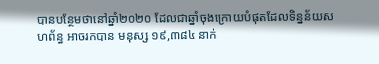បានបន្ថែមថានៅឆ្នាំ២០២០ ដែលជាឆ្នាំចុងក្រោយបំផុតដែលទិន្នន័យសហព័ន្ធ អាចរកបាន មនុស្ស ១៩,៣៨៤ នាក់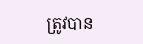ត្រូវបាន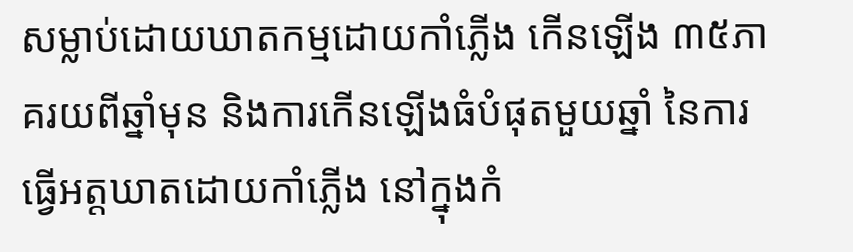សម្លាប់ដោយឃាតកម្មដោយកាំភ្លើង កើនឡើង ៣៥ភាគរយពីឆ្នាំមុន និងការកើនឡើងធំបំផុតមួយឆ្នាំ នៃការធ្វើអត្តឃាតដោយកាំភ្លើង នៅក្នុងកំ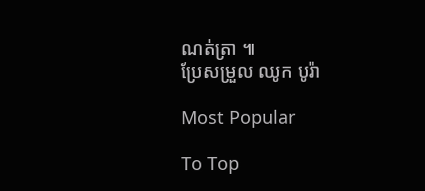ណត់ត្រា ៕
ប្រែសម្រួល ឈូក បូរ៉ា

Most Popular

To Top